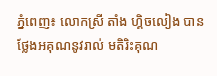ភ្នំពេញ៖ លោកស្រី តាំង ហ្គិចលៀង បានថ្លែងអគុណនូវរាល់ មតិរិះគុណ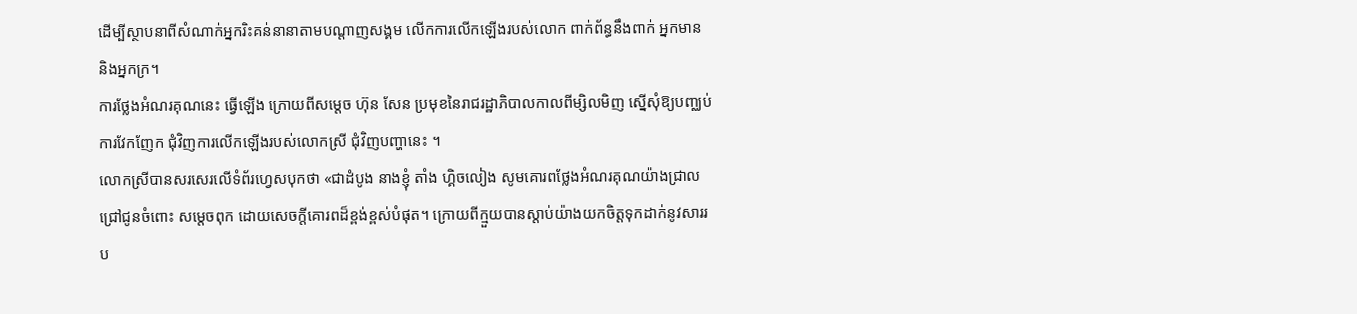ដេីម្បីស្ថាបនាពីសំណាក់អ្នករិះគន់នានាតាមបណ្តាញសង្គម លើកការលើកឡើងរបស់លោក ពាក់ព័ន្ធនឹងពាក់ អ្នកមាន និងអ្នកក្រ។
ការថ្លែងអំណរគុណនេះ ធ្វើឡើង ក្រោយពីសម្តេច ហ៊ុន សែន ប្រមុខនៃរាជរដ្ឋាភិបាលកាលពីម្សិលមិញ ស្នើសុំឱ្យបញ្ឈប់ការវែកញែក ជុំវិញការលើកឡើងរបស់លោកស្រី ជុំវិញបញ្ហានេះ ។
លោកស្រីបានសរសេរលើទំព័រហ្វេសបុកថា «ជាដំបូង នាងខ្ញុំ តាំង ហ្គិចលៀង សូមគោរពថ្លែងអំណរគុណយ៉ាងជ្រាលជ្រៅជូនចំពោះ សម្តេចពុក ដោយសេចក្តីគោរពដ៏ខ្ពង់ខ្ពស់បំផុត។ ក្រោយពីក្មួយបានស្តាប់យ៉ាងយកចិត្តទុកដាក់នូវសាររប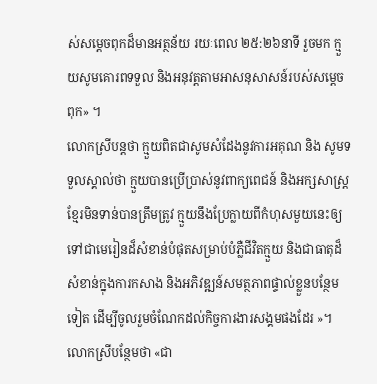ស់សម្តេចពុកដ៏មានអត្ថន័យ រយៈពេល ២៥:២៦នាទី រួចមក ក្មួយសូមគោរពទទួល និងអនុវត្តតាមអាសនុសាសន៍របស់សម្តេចពុក» ។
លោកស្រីបន្តថា ក្មួយពិតជាសូមសំដែងនូវការអគុណ និង សូមទទួលស្គាល់ថា ក្មួយបានប្រើប្រាស់នូវពាក្យពេជន៍ និងអក្សសាស្ត្រខ្មែរមិនទាន់បានត្រឹមត្រូវ ក្មួយនឹងប្រែក្លាយពីកំហុសមួយនេះឲ្យទៅជាមេរៀនដ៏សំខាន់បំផុតសម្រាប់បំភ្លឺជីវិតក្មួយ និងជាធាតុដ៏សំខាន់ក្នុងការកសាង និងអភិវឌ្ឍន៍សមត្ថភាពផ្ទាល់ខ្លួនបន្ថែមទៀត ដើម្បីចូលរួមចំណែកដល់កិច្ចការងារសង្គមផងដែរ »។
លោកស្រីបន្ថែមថា «ជា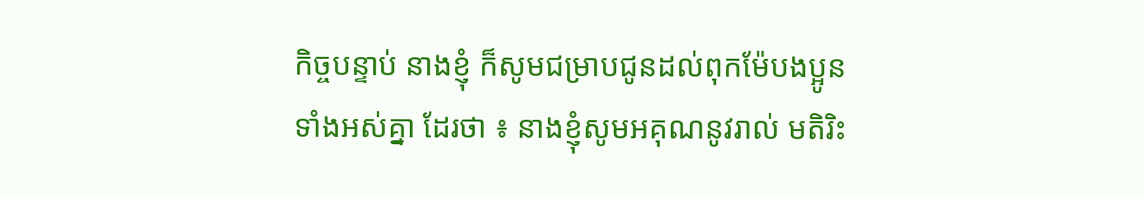កិច្ចបន្ទាប់ នាងខ្ញុំ ក៏សូមជម្រាបជូនដល់ពុកម៉ែបងប្អូនទាំងអស់គ្នា ដែរថា ៖ នាងខ្ញុំសូមអគុណនូវរាល់ មតិរិះ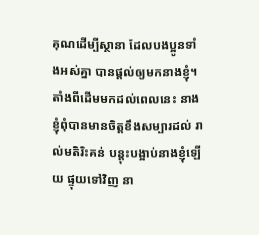គុណដេីម្បីស្ថានា ដែលបងប្អូនទាំងអស់គ្នា បានផ្តល់ឲ្យមកនាងខ្ញុំ។ តាំងពីដេីមមកដល់ពេលនេះ នាងខ្ញុំពុំបានមានចិត្តខឹងសម្បារដល់ រាល់មតិរិះគន់ បន្តុះបង្អាប់នាងខ្ញុំឡេីយ ផ្ទុយទៅវិញ នា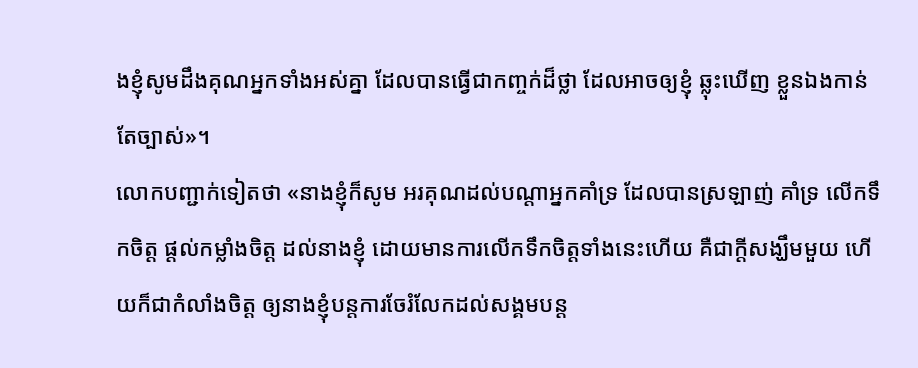ងខ្ញុំសូមដឹងគុណអ្នកទាំងអស់គ្នា ដែលបានធ្វេីជាកញ្ចក់ដ៏ថ្លា ដែលអាចឲ្យខ្ញុំ ឆ្លុះឃេីញ ខ្លួនឯងកាន់តែច្បាស់»។
លោកបញ្ជាក់ទៀតថា «នាងខ្ញុំក៏សូម អរគុណដល់បណ្តាអ្នកគាំទ្រ ដែលបានស្រឡាញ់ គាំទ្រ លើកទឹកចិត្ត ផ្តល់កម្លាំងចិត្ត ដល់នាងខ្ញុំ ដោយមានការលេីកទឹកចិត្តទាំងនេះហេីយ គឺជាក្តីសង្ឃឹមមួយ ហេីយក៏ជាកំលាំងចិត្ត ឲ្យនាងខ្ញុំបន្តការចែរំលែកដល់សង្គមបន្ត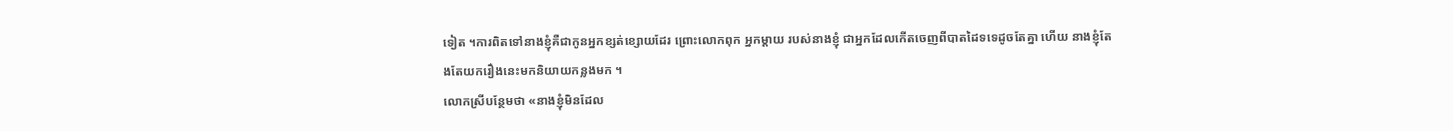ទៀត ។ការពិតទៅនាងខ្ញុំគឺជាកូនអ្នកខ្សត់ខ្សោយដែរ ព្រោះលោកពុក អ្នកម្តាយ របស់នាងខ្ញុំ ជាអ្នកដែលកេីតចេញពីបាតដៃទទេដូចតែគ្នា ហេីយ នាងខ្ញុំតែងតែយករឿងនេះមកនិយាយកន្លងមក ។
លោកស្រីបន្ថែមថា «នាងខ្ញុំមិនដែល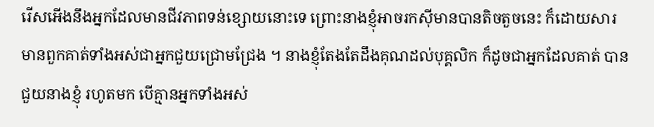រើសអើងនឹងអ្នកដែលមានជីវភាពទន់ខ្សោយនោះទេ ព្រោះនាងខ្ញុំអាចរកសុីមានបានតិចតួចនេះ ក៏ដោយសារមានពួកគាត់ទាំងអស់ជាអ្នកជួយជ្រោមជ្រែង ។ នាងខ្ញុំតែងតែដឹងគុណដល់បុគ្គលិក ក៏ដូចជាអ្នកដែលគាត់ បានជួយនាងខ្ញុំ រហូតមក បេីគ្មានអ្នកទាំងអស់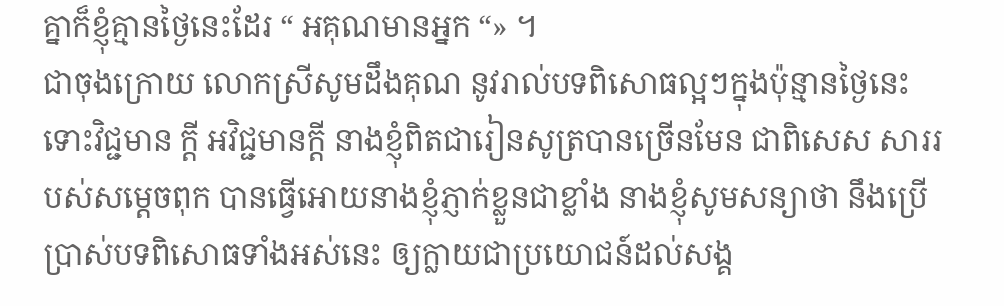គ្នាក៏ខ្ញុំគ្មានថ្ងៃនេះដែរ “ អគុណមានអ្នក “» ។
ជាចុងក្រោយ លោកស្រីសូមដឹងគុណ នូវរាល់បទពិសោធល្អៗក្នុងប៉ុន្មានថ្ងៃនេះ ទោះវិជ្ជមាន ក្តី អវិជ្ជមានក្តី នាងខ្ញុំពិតជារៀនសូត្របានច្រេីនមែន ជាពិសេស សាររបស់សម្តេចពុក បានធ្វេីអោយនាងខ្ញុំភ្ញាក់ខ្លួនជាខ្លាំង នាងខ្ញុំសូមសន្យាថា នឹងប្រេីប្រាស់បទពិសោធទាំងអស់នេះ ឲ្យក្លាយជាប្រយោជន៍ដល់សង្គ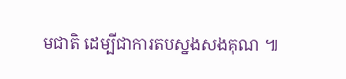មជាតិ ដេម្បីជាការតបស្នងសងគុណ ៕